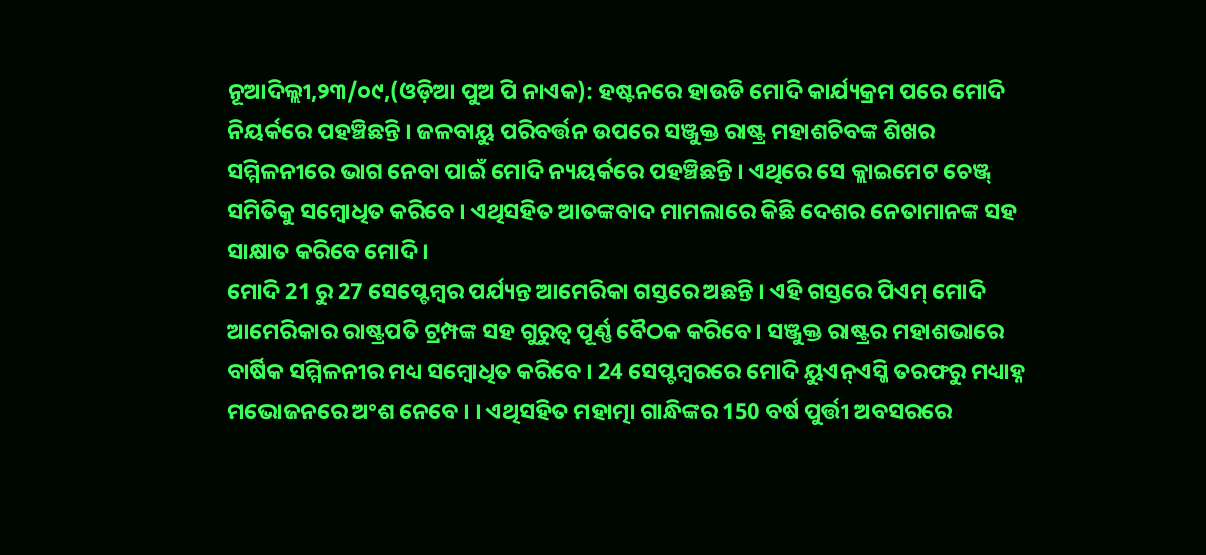ନୂଆଦିଲ୍ଲୀ,୨୩/୦୯,(ଓଡ଼ିଆ ପୁଅ ପି ନାଏକ): ହଷ୍ଟନରେ ହାଉଡି ମୋଦି କାର୍ଯ୍ୟକ୍ରମ ପରେ ମୋଦି ନିୟର୍କରେ ପହଞ୍ଚିଛନ୍ତି । ଜଳବାୟୁ ପରିବର୍ତ୍ତନ ଉପରେ ସଞ୍ଜୁକ୍ତ ରାଷ୍ଟ୍ର ମହାଶଚିବଙ୍କ ଶିଖର ସମ୍ମିଳନୀରେ ଭାଗ ନେବା ପାଇଁ ମୋଦି ନ୍ୟୟର୍କରେ ପହଞ୍ଚିଛନ୍ତି । ଏଥିରେ ସେ କ୍ଲାଇମେଟ ଚେଞ୍ଜ୍ ସମିତିକୁ ସମ୍ବୋଧିତ କରିବେ । ଏଥିସହିତ ଆତଙ୍କବାଦ ମାମଲାରେ କିଛି ଦେଶର ନେତାମାନଙ୍କ ସହ ସାକ୍ଷାତ କରିବେ ମୋଦି ।
ମୋଦି 21 ରୁ 27 ସେପ୍ଟେମ୍ବର ପର୍ଯ୍ୟନ୍ତ ଆମେରିକା ଗସ୍ତରେ ଅଛନ୍ତି । ଏହି ଗସ୍ତରେ ପିଏମ୍ ମୋଦି ଆମେରିକାର ରାଷ୍ଟ୍ରପତି ଟ୍ରମ୍ପଙ୍କ ସହ ଗୁରୁତ୍ୱ ପୂର୍ଣ୍ଣ ବୈଠକ କରିବେ । ସଞ୍ଜୁକ୍ତ ରାଷ୍ଟ୍ରର ମହାଶଭାରେ ବାର୍ଷିକ ସମ୍ମିଳନୀର ମଧ୍ୟ ସମ୍ବୋଧିତ କରିବେ । 24 ସେପ୍ଟମ୍ବରରେ ମୋଦି ୟୁଏନ୍ଏସ୍ଜି ତରଫରୁ ମଧ୍ୟାହ୍ନ ମଭୋଜନରେ ଅଂଶ ନେବେ । । ଏଥିସହିତ ମହାତ୍ମା ଗାନ୍ଧିଙ୍କର 150 ବର୍ଷ ପୁର୍ତ୍ତୀ ଅବସରରେ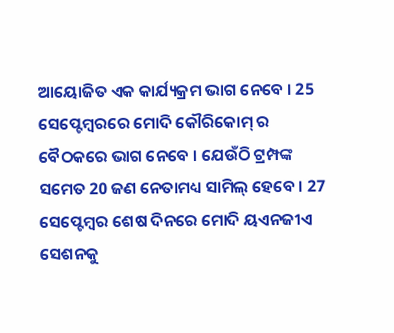ଆୟୋଜିତ ଏକ କାର୍ଯ୍ୟକ୍ରମ ଭାଗ ନେବେ । 25 ସେପ୍ଟେମ୍ବରରେ ମୋଦି କୌରିକୋମ୍ ର ବୈଠକରେ ଭାଗ ନେବେ । ଯେଉଁଠି ଟ୍ରମ୍ପଙ୍କ ସମେତ 20 ଜଣ ନେତାମଧ୍ୟ ସାମିଲ୍ ହେବେ । 27 ସେପ୍ଟେମ୍ବର ଶେଷ ଦିନରେ ମୋଦି ୟଏନଜୀଏ ସେଶନକୁ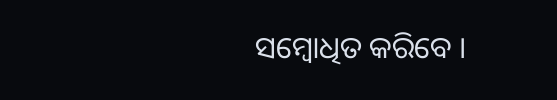ସମ୍ବୋଧିତ କରିବେ ।